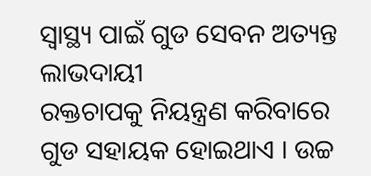ସ୍ୱାସ୍ଥ୍ୟ ପାଇଁ ଗୁଡ ସେବନ ଅତ୍ୟନ୍ତ ଲାଭଦାୟୀ
ରକ୍ତଚାପକୁ ନିୟନ୍ତ୍ରଣ କରିବାରେ ଗୁଡ ସହାୟକ ହୋଇଥାଏ । ଉଚ୍ଚ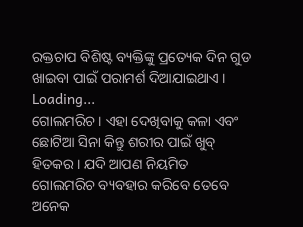ରକ୍ତଚାପ ବିଶିଷ୍ଟ ବ୍ୟକ୍ତିଙ୍କୁ ପ୍ରତ୍ୟେକ ଦିନ ଗୁଡ ଖାଇବା ପାଇଁ ପରାମର୍ଶ ଦିଆଯାଇଥାଏ ।
Loading...
ଗୋଲମରିଚ । ଏହା ଦେଖିବାକୁ କଳା ଏବଂ ଛୋଟିଆ ସିନା କିନ୍ତୁ ଶରୀର ପାଇଁ ଖୁବ୍ ହିତକର । ଯଦି ଆପଣ ନିୟମିତ ଗୋଲମରିଚ ବ୍ୟବହାର କରିବେ ତେବେ ଅନେକ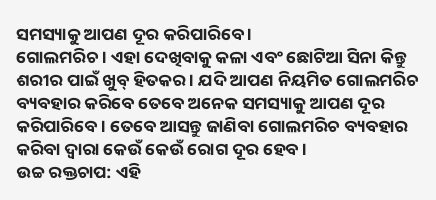ସମସ୍ୟାକୁ ଆପଣ ଦୂର କରିପାରିବେ ।
ଗୋଲମରିଚ । ଏହା ଦେଖିବାକୁ କଳା ଏବଂ ଛୋଟିଆ ସିନା କିନ୍ତୁ ଶରୀର ପାଇଁ ଖୁବ୍ ହିତକର । ଯଦି ଆପଣ ନିୟମିତ ଗୋଲମରିଚ ବ୍ୟବହାର କରିବେ ତେବେ ଅନେକ ସମସ୍ୟାକୁ ଆପଣ ଦୂର କରିପାରିବେ । ତେବେ ଆସନ୍ତୁ ଜାଣିବା ଗୋଲମରିଚ ବ୍ୟବହାର କରିବା ଦ୍ୱାରା କେଉଁ କେଉଁ ରୋଗ ଦୂର ହେବ ।
ଉଚ୍ଚ ରକ୍ତଚାପ: ଏହି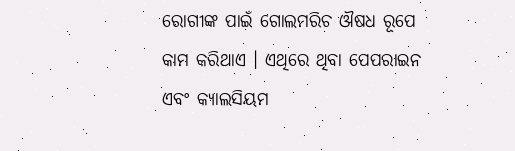ରୋଗୀଙ୍କ ପାଇଁ ଗୋଲମରିଚ ଔଷଧ ରୂପେ କାମ କରିଥାଏ । ଏଥିରେ ଥିବା ପେପରାଇନ ଏବଂ କ୍ୟାଲସିୟମ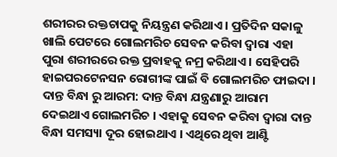ଶରୀରର ରକ୍ତଚାପକୁ ନିୟନ୍ତ୍ରଣ କରିଥାଏ । ପ୍ରତିଦିନ ସକାଳୁ ଖାଲି ପେଟରେ ଗୋଲମରିଚ ସେବନ କରିବା ଦ୍ୱାରା ଏହା ପୁରା ଶରୀରରେ ରକ୍ତ ପ୍ରବାହକୁ ନମ୍ର କରିଥାଏ । ସେହିପରି ହାଇପରଟେନସନ ରୋଗୀଙ୍କ ପାଇଁ ବି ଗୋଲମରିଚ ଫାଇଦା ।
ଦାନ୍ତ ବିନ୍ଧା ରୁ ଆରମ: ଦାନ୍ତ ବିନ୍ଧା ଯନ୍ତ୍ରଣାରୁ ଆରାମ ଦେଇଥାଏ ଗୋଲମରିଚ । ଏହାକୁ ସେବନ କରିବା ଦ୍ୱାରା ଦାନ୍ତ ବିନ୍ଧା ସମସ୍ୟା ଦୂର ହୋଇଥାଏ । ଏଥିରେ ଥିବା ଆଣ୍ଟି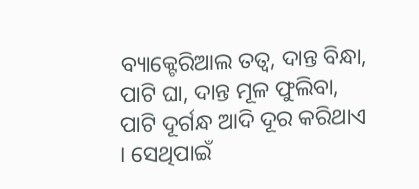ବ୍ୟାକ୍ଟେରିଆଲ ତତ୍ୱ, ଦାନ୍ତ ବିନ୍ଧା, ପାଟି ଘା, ଦାନ୍ତ ମୂଳ ଫୁଲିବା, ପାଟି ଦୂର୍ଗନ୍ଧ ଆଦି ଦୂର କରିଥାଏ । ସେଥିପାଇଁ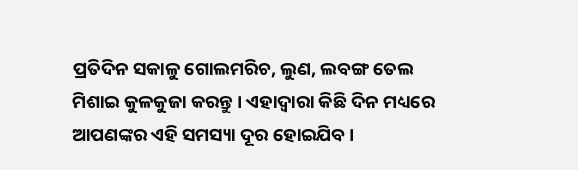ପ୍ରତିଦିନ ସକାଳୁ ଗୋଲମରିଚ, ଲୁଣ, ଲବଙ୍ଗ ତେଲ ମିଶାଇ କୁଳକୁଜା କରନ୍ତୁ । ଏହାଦ୍ୱାରା କିଛି ଦିନ ମଧ୍ୟରେ ଆପଣଙ୍କର ଏହି ସମସ୍ୟା ଦୂର ହୋଇଯିବ ।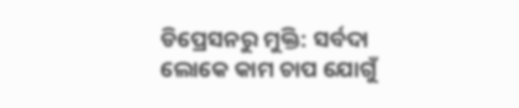ଡିପ୍ରେସନରୁ ମୁକ୍ତି: ସର୍ବଦା ଲୋକେ କାମ ଚାପ ଯୋଗୁଁ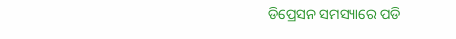ଡିପ୍ରେସନ ସମସ୍ୟାରେ ପଡି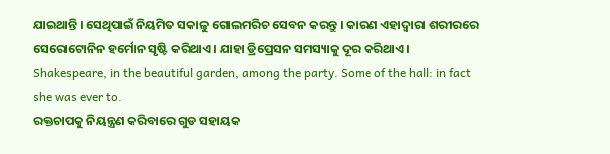ଯାଇଥାନ୍ତି । ସେଥିପାଇଁ ନିୟମିତ ସକାଳୁ ଗୋଲମରିଚ ସେବନ କରନ୍ତୁ । କାରଣ ଏହାଦ୍ୱାରା ଶରୀରରେ ସେରୋଟୋନିନ ହର୍ମୋନ ସୃଷ୍ଟି କରିଥାଏ । ଯାହା ଡ୍ରିପ୍ରେସନ ସମସ୍ୟାକୁ ଦୂର କରିଥାଏ ।
Shakespeare, in the beautiful garden, among the party. Some of the hall: in fact she was ever to.
ରକ୍ତଚାପକୁ ନିୟନ୍ତ୍ରଣ କରିବାରେ ଗୁଡ ସହାୟକ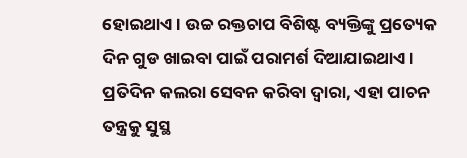ହୋଇଥାଏ । ଉଚ୍ଚ ରକ୍ତଚାପ ବିଶିଷ୍ଟ ବ୍ୟକ୍ତିଙ୍କୁ ପ୍ରତ୍ୟେକ ଦିନ ଗୁଡ ଖାଇବା ପାଇଁ ପରାମର୍ଶ ଦିଆଯାଇଥାଏ ।
ପ୍ରତିଦିନ କଲରା ସେବନ କରିବା ଦ୍ୱାରା, ଏହା ପାଚନ ତନ୍ତ୍ରକୁ ସୁସ୍ଥ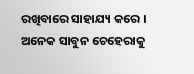ରଖିବାରେ ସାହାଯ୍ୟ କରେ ।
ଅନେକ ସାବୁନ ଚେହେରାକୁ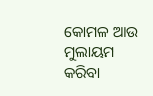କୋମଳ ଆଉ ମୁଲାୟମ କରିବା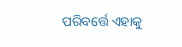ପରିବର୍ତ୍ତେ ଏହାକୁ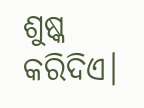ଶୁଷ୍କ କରିଦିଏ।